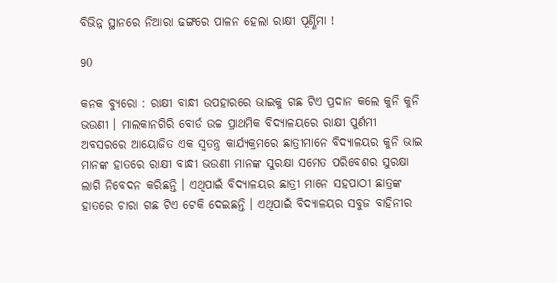ବିଭିନ୍ନ ସ୍ଥାନରେ ନିଆରା ଢଙ୍ଗରେ ପାଳନ ହେଲା ରାକ୍ଷୀ ପୂର୍ଣ୍ଣିମା !

90

କନକ ବ୍ୟୁରୋ : ରାକ୍ଷୀ ବାନ୍ଧୀ ଉପହାରରେ ଭାଇକୁ ଗଛ ଟିଏ ପ୍ରଦାନ କଲେ କୁନି କୁନି ଭଉଣୀ । ମାଲକାନଗିରି ବୋର୍ଡ ଉଚ୍ଚ ପ୍ରାଥମିକ ବିଦ୍ୟାଳୟରେ ରାକ୍ଷୀ ପୁର୍ଣମୀ ଅବସରରେ ଆୟୋଜିତ ଏକ ସ୍ୱତନ୍ତ୍ର କାର୍ଯ୍ୟକ୍ରମରେ ଛାତ୍ରୀମାନେ ବିଦ୍ୟାଳୟର କୁନି ଭାଇ ମାନଙ୍କ ହାତରେ ରାକ୍ଷୀ ବାନ୍ଧୀ ଭଉଣୀ ମାନଙ୍କ ସୁରକ୍ଷା ସମେତ ପରିବେଶର ସୁରକ୍ଷା ଲାଗି ନିବେଦନ କରିଛନ୍ତି । ଏଥିପାଇଁ ବିଦ୍ୟାଳୟର ଛାତ୍ରୀ ମାନେ ସହପାଠୀ ଛାତ୍ରଙ୍କ ହାତରେ ଚାରା ଗଛ ଟିଏ ଟେକି ଦେଇଛନ୍ତି । ଏଥିପାଇଁ ବିଦ୍ୟାଳୟର ସବୁଜ ବାହିନୀର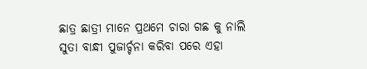ଛାତ୍ର ଛାତ୍ରୀ ମାନେ ପ୍ରଥମେ ଚାରା ଗଛ କୁ ନାଲି ସୁତା ବାନ୍ଧୀ ପୁଜାର୍ଚ୍ଚନା କରିବା ପରେ ଏହା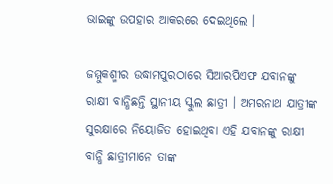ଭାଇଙ୍କୁ ଉପହାର ଆକରରେ ଦେଇଥିଲେ ।

ଜମ୍ମୁକଶ୍ମୀର ଉଦ୍ଧାମପୁରଠାରେ ସିଆରପିଏଫ ଯବାନଙ୍କୁ ରାକ୍ଷୀ ବାନ୍ଧିଛନ୍ତି ସ୍ଥାନୀୟ ସ୍କୁଲ ଛାତ୍ରୀ । ଅମରନାଥ ଯାତ୍ରୀଙ୍କ ସୁରକ୍ଷାରେ ନିୟୋଜିତ ହୋଇଥିବା ଏହି ଯବାନଙ୍କୁ ରାକ୍ଷୀ ବାନ୍ଧି ଛାତ୍ରୀମାନେ ତାଙ୍କ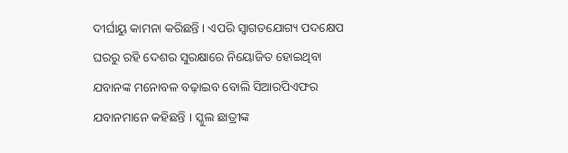ଦୀର୍ଘାୟୁ କାମନା କରିଛନ୍ତି । ଏପରି ସ୍ୱାଗତଯୋଗ୍ୟ ପଦକ୍ଷେପ ଘରରୁ ରହି ଦେଶର ସୁରକ୍ଷାରେ ନିୟୋଜିତ ହୋଇଥିବା ଯବାନଙ୍କ ମନୋବଳ ବଢ଼ାଇବ ବୋଲି ସିଆରପିଏଫର ଯବାନମାନେ କହିଛନ୍ତି । ସ୍କୁଲ ଛାତ୍ରୀଙ୍କ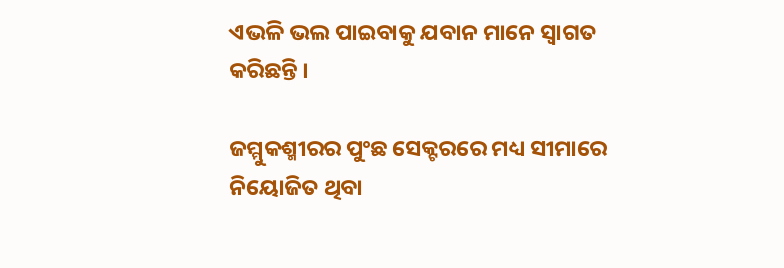ଏଭଳି ଭଲ ପାଇବାକୁ ଯବାନ ମାନେ ସ୍ୱାଗତ କରିଛନ୍ତି ।

ଜମ୍ମୁକଶ୍ମୀରର ପୁଂଛ ସେକ୍ଟରରେ ମଧ୍ୟ ସୀମାରେ ନିୟୋଜିତ ଥିବା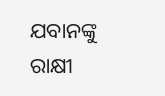ଯବାନଙ୍କୁ ରାକ୍ଷୀ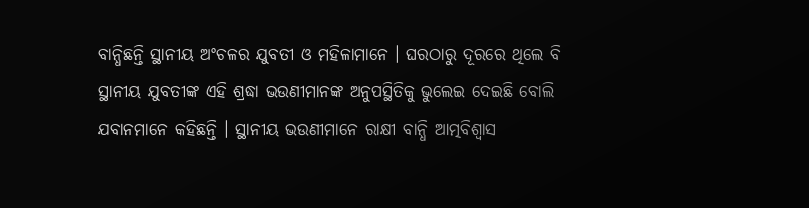ବାନ୍ଧିଛନ୍ତି ସ୍ଥାନୀୟ ଅଂଚଳର ଯୁବତୀ ଓ ମହିଳାମାନେ । ଘରଠାରୁ ଦୂରରେ ଥିଲେ ବି ସ୍ଥାନୀୟ ଯୁବତୀଙ୍କ ଏହି ଶ୍ରଦ୍ଧା ଭଉଣୀମାନଙ୍କ ଅନୁପସ୍ଥିତିକୁ ଭୁଲେଇ ଦେଇଛି ବୋଲି ଯବାନମାନେ କହିଛନ୍ତି । ସ୍ଥାନୀୟ ଭଉଣୀମାନେ ରାକ୍ଷୀ ବାନ୍ଧି ଆତ୍ମବିଶ୍ୱାସ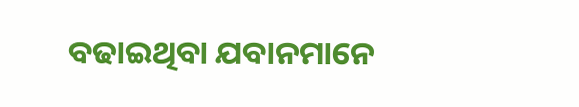ବଢାଇଥିବା ଯବାନମାନେ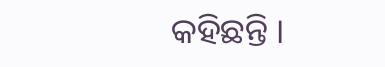କହିଛନ୍ତି ।